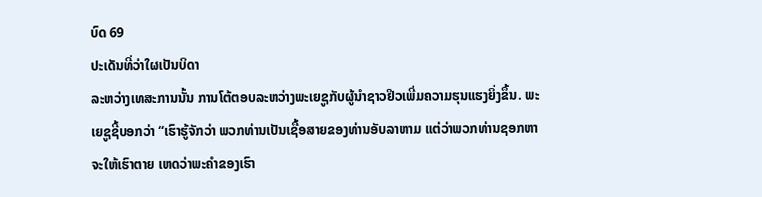ບົດ 69
ປະເດັນທີ່ວ່າໃຜເປັນບິດາ
ລະຫວ່າງເທສະການນັ້ນ ການໂຕ້ຕອບລະຫວ່າງພະເຍຊູກັບຜູ້ນຳຊາວຢິວເພີ່ມຄວາມຮຸນແຮງຍິ່ງຂຶ້ນ. ພະເຍຊູຊີ້ບອກວ່າ “ເຮົາຮູ້ຈັກວ່າ ພວກທ່ານເປັນເຊື້ອສາຍຂອງທ່ານອັບລາຫາມ ແຕ່ວ່າພວກທ່ານຊອກຫາຈະໃຫ້ເຮົາຕາຍ ເຫດວ່າພະຄຳຂອງເຮົາ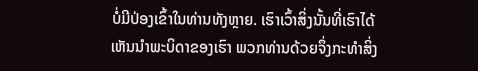ບໍ່ມີປ່ອງເຂົ້າໃນທ່ານທັງຫຼາຍ. ເຮົາເວົ້າສິ່ງນັ້ນທີ່ເຮົາໄດ້ເຫັນນຳພະບິດາຂອງເຮົາ ພວກທ່ານດ້ວຍຈຶ່ງກະທຳສິ່ງ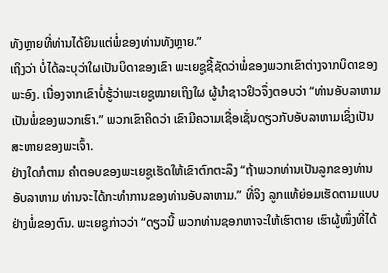ທັງຫຼາຍທີ່ທ່ານໄດ້ຍິນແຕ່ພໍ່ຂອງທ່ານທັງຫຼາຍ.”
ເຖິງວ່າ ບໍ່ໄດ້ລະບຸວ່າໃຜເປັນບິດາຂອງເຂົາ ພະເຍຊູຊີ້ຊັດວ່າພໍ່ຂອງພວກເຂົາຕ່າງຈາກບິດາຂອງພະອົງ. ເນື່ອງຈາກເຂົາບໍ່ຮູ້ວ່າພະເຍຊູໝາຍເຖິງໃຜ ຜູ້ນຳຊາວຢິວຈຶ່ງຕອບວ່າ “ທ່ານອັບລາຫາມເປັນພໍ່ຂອງພວກເຮົາ.” ພວກເຂົາຄິດວ່າ ເຂົາມີຄວາມເຊື່ອເຊັ່ນດຽວກັບອັບລາຫາມເຊິ່ງເປັນສະຫາຍຂອງພະເຈົ້າ.
ຢ່າງໃດກໍຕາມ ຄຳຕອບຂອງພະເຍຊູເຮັດໃຫ້ເຂົາຕົກຕະລຶງ “ຖ້າພວກທ່ານເປັນລູກຂອງທ່ານອັບລາຫາມ ທ່ານຈະໄດ້ກະທຳການຂອງທ່ານອັບລາຫາມ.” ທີ່ຈິງ ລູກແທ້ຍ່ອມເຮັດຕາມແບບຢ່າງພໍ່ຂອງຕົນ. ພະເຍຊູກ່າວວ່າ “ດຽວນີ້ ພວກທ່ານຊອກຫາຈະໃຫ້ເຮົາຕາຍ ເຮົາຜູ້ໜຶ່ງທີ່ໄດ້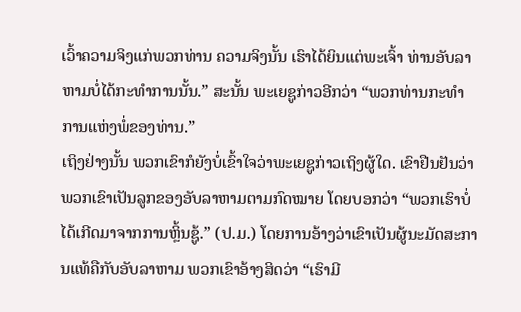ເວົ້າຄວາມຈິງແກ່ພວກທ່ານ ຄວາມຈິງນັ້ນ ເຮົາໄດ້ຍິນແຕ່ພະເຈົ້າ ທ່ານອັບລາຫາມບໍ່ໄດ້ກະທຳການນັ້ນ.” ສະນັ້ນ ພະເຍຊູກ່າວອີກວ່າ “ພວກທ່ານກະທຳການແຫ່ງພໍ່ຂອງທ່ານ.”
ເຖິງຢ່າງນັ້ນ ພວກເຂົາກໍຍັງບໍ່ເຂົ້າໃຈວ່າພະເຍຊູກ່າວເຖິງຜູ້ໃດ. ເຂົາຢືນຢັນວ່າພວກເຂົາເປັນລູກຂອງອັບລາຫາມຕາມກົດໝາຍ ໂດຍບອກວ່າ “ພວກເຮົາບໍ່ໄດ້ເກີດມາຈາກການຫຼິ້ນຊູ້.” (ປ.ມ.) ໂດຍການອ້າງວ່າເຂົາເປັນຜູ້ນະມັດສະການແທ້ຄືກັບອັບລາຫາມ ພວກເຂົາອ້າງສິດວ່າ “ເຮົາມີ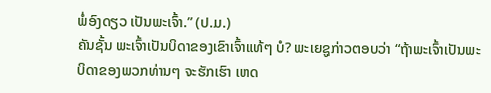ພໍ່ອົງດຽວ ເປັນພະເຈົ້າ.” (ປ.ມ.)
ຄັນຊັ້ນ ພະເຈົ້າເປັນບິດາຂອງເຂົາເຈົ້າແທ້ໆ ບໍ? ພະເຍຊູກ່າວຕອບວ່າ “ຖ້າພະເຈົ້າເປັນພະບິດາຂອງພວກທ່ານໆ ຈະຮັກເຮົາ ເຫດ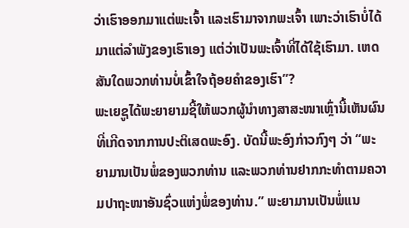ວ່າເຮົາອອກມາແຕ່ພະເຈົ້າ ແລະເຮົາມາຈາກພະເຈົ້າ ເພາະວ່າເຮົາບໍ່ໄດ້ມາແຕ່ລຳພັງຂອງເຮົາເອງ ແຕ່ວ່າເປັນພະເຈົ້າທີ່ໄດ້ໃຊ້ເຮົາມາ. ເຫດສັນໃດພວກທ່ານບໍ່ເຂົ້າໃຈຖ້ອຍຄຳຂອງເຮົາ”?
ພະເຍຊູໄດ້ພະຍາຍາມຊີ້ໃຫ້ພວກຜູ້ນຳທາງສາສະໜາເຫຼົ່ານີ້ເຫັນຜົນທີ່ເກີດຈາກການປະຕິເສດພະອົງ. ບັດນີ້ພະອົງກ່າວກົງໆ ວ່າ “ພະຍາມານເປັນພໍ່ຂອງພວກທ່ານ ແລະພວກທ່ານຢາກກະທຳຕາມຄວາມປາຖະໜາອັນຊົ່ວແຫ່ງພໍ່ຂອງທ່ານ.” ພະຍາມານເປັນພໍ່ແນ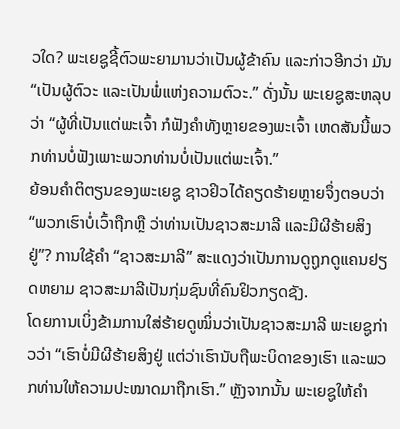ວໃດ? ພະເຍຊູຊີ້ຕົວພະຍາມານວ່າເປັນຜູ້ຂ້າຄົນ ແລະກ່າວອີກວ່າ ມັນ “ເປັນຜູ້ຕົວະ ແລະເປັນພໍ່ແຫ່ງຄວາມຕົວະ.” ດັ່ງນັ້ນ ພະເຍຊູສະຫລຸບວ່າ “ຜູ້ທີ່ເປັນແຕ່ພະເຈົ້າ ກໍຟັງຄຳທັງຫຼາຍຂອງພະເຈົ້າ ເຫດສັນນີ້ພວກທ່ານບໍ່ຟັງເພາະພວກທ່ານບໍ່ເປັນແຕ່ພະເຈົ້າ.”
ຍ້ອນຄຳຕິຕຽນຂອງພະເຍຊູ ຊາວຢິວໄດ້ຄຽດຮ້າຍຫຼາຍຈຶ່ງຕອບວ່າ “ພວກເຮົາບໍ່ເວົ້າຖືກຫຼື ວ່າທ່ານເປັນຊາວສະມາລີ ແລະມີຜີຮ້າຍສິງຢູ່”? ການໃຊ້ຄຳ “ຊາວສະມາລີ” ສະແດງວ່າເປັນການດູຖູກດູແຄນຢຽດຫຍາມ ຊາວສະມາລີເປັນກຸ່ມຊົນທີ່ຄົນຢິວກຽດຊັງ.
ໂດຍການເບິ່ງຂ້າມການໃສ່ຮ້າຍດູໝິ່ນວ່າເປັນຊາວສະມາລີ ພະເຍຊູກ່າວວ່າ “ເຮົາບໍ່ມີຜີຮ້າຍສິງຢູ່ ແຕ່ວ່າເຮົານັບຖືພະບິດາຂອງເຮົາ ແລະພວກທ່ານໃຫ້ຄວາມປະໝາດມາຖືກເຮົາ.” ຫຼັງຈາກນັ້ນ ພະເຍຊູໃຫ້ຄຳ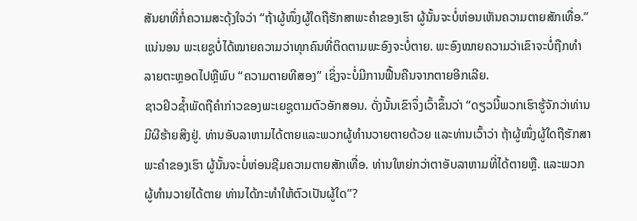ສັນຍາທີ່ກໍ່ຄວາມສະດຸ້ງໃຈວ່າ “ຖ້າຜູ້ໜຶ່ງຜູ້ໃດຖືຮັກສາພະຄຳຂອງເຮົາ ຜູ້ນັ້ນຈະບໍ່ຫ່ອນເຫັນຄວາມຕາຍສັກເທື່ອ.” ແນ່ນອນ ພະເຍຊູບໍ່ໄດ້ໝາຍຄວາມວ່າທຸກຄົນທີ່ຕິດຕາມພະອົງຈະບໍ່ຕາຍ. ພະອົງໝາຍຄວາມວ່າເຂົາຈະບໍ່ຖືກທຳລາຍຕະຫຼອດໄປຫຼືພົບ “ຄວາມຕາຍທີສອງ” ເຊິ່ງຈະບໍ່ມີການຟື້ນຄືນຈາກຕາຍອີກເລີຍ.
ຊາວຢິວຊ້ຳພັດຖືຄຳກ່າວຂອງພະເຍຊູຕາມຕົວອັກສອນ. ດັ່ງນັ້ນເຂົາຈຶ່ງເວົ້າຂຶ້ນວ່າ “ດຽວນີ້ພວກເຮົາຮູ້ຈັກວ່າທ່ານມີຜີຮ້າຍສິງຢູ່. ທ່ານອັບລາຫາມໄດ້ຕາຍແລະພວກຜູ້ທຳນວາຍຕາຍດ້ວຍ ແລະທ່ານເວົ້າວ່າ ຖ້າຜູ້ໜຶ່ງຜູ້ໃດຖືຮັກສາພະຄຳຂອງເຮົາ ຜູ້ນັ້ນຈະບໍ່ຫ່ອນຊີມຄວາມຕາຍສັກເທື່ອ. ທ່ານໃຫຍ່ກວ່າຕາອັບລາຫາມທີ່ໄດ້ຕາຍຫຼື. ແລະພວກຜູ້ທຳນວາຍໄດ້ຕາຍ ທ່ານໄດ້ກະທຳໃຫ້ຕົວເປັນຜູ້ໃດ”?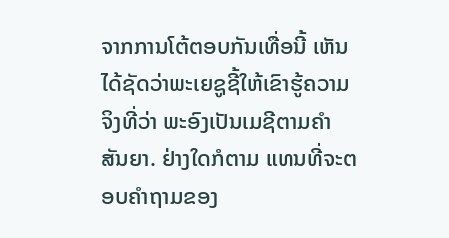ຈາກການໂຕ້ຕອບກັນເທື່ອນີ້ ເຫັນໄດ້ຊັດວ່າພະເຍຊູຊີ້ໃຫ້ເຂົາຮູ້ຄວາມຈິງທີ່ວ່າ ພະອົງເປັນເມຊີຕາມຄຳສັນຍາ. ຢ່າງໃດກໍຕາມ ແທນທີ່ຈະຕອບຄຳຖາມຂອງ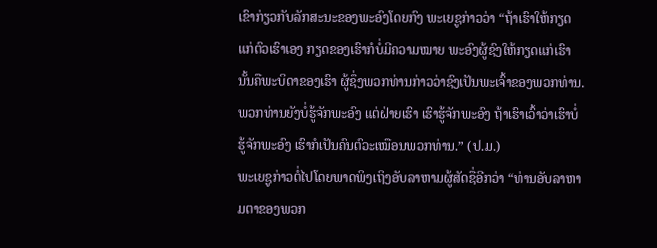ເຂົາກ່ຽວກັບລັກສະນະຂອງພະອົງໂດຍກົງ ພະເຍຊູກ່າວວ່າ “ຖ້າເຮົາໃຫ້ກຽດແກ່ຕົວເຮົາເອງ ກຽດຂອງເຮົາກໍບໍ່ມີຄວາມໝາຍ ພະອົງຜູ້ຊົງໃຫ້ກຽດແກ່ເຮົານັ້ນຄືພະບິດາຂອງເຮົາ ຜູ້ຊຶ່ງພວກທ່ານກ່າວວ່າຊົງເປັນພະເຈົ້າຂອງພວກທ່ານ. ພວກທ່ານຍັງບໍ່ຮູ້ຈັກພະອົງ ແຕ່ຝ່າຍເຮົາ ເຮົາຮູ້ຈັກພະອົງ ຖ້າເຮົາເວົ້າວ່າເຮົາບໍ່ຮູ້ຈັກພະອົງ ເຮົາກໍເປັນຄົນຕົວະເໝືອນພວກທ່ານ.” (ປ.ມ.)
ພະເຍຊູກ່າວຕໍ່ໄປໂດຍພາດພິງເຖິງອັບລາຫາມຜູ້ສັດຊື່ອີກວ່າ “ທ່ານອັບລາຫາມຕາຂອງພວກ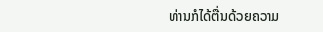ທ່ານກໍໄດ້ຕື່ນດ້ວຍຄວາມ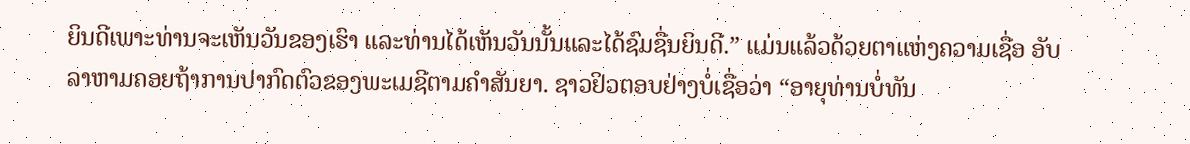ຍິນດີເພາະທ່ານຈະເຫັນວັນຂອງເຮົາ ແລະທ່ານໄດ້ເຫັນວັນນັ້ນແລະໄດ້ຊົມຊື່ນຍິນດີ.” ແມ່ນແລ້ວດ້ວຍຕາແຫ່ງຄວາມເຊື່ອ ອັບລາຫາມຄອຍຖ້າການປາກົດຕົວຂອງພະເມຊີຕາມຄຳສັນຍາ. ຊາວຢິວຕອບຢ່າງບໍ່ເຊື່ອວ່າ “ອາຍຸທ່ານບໍ່ທັນ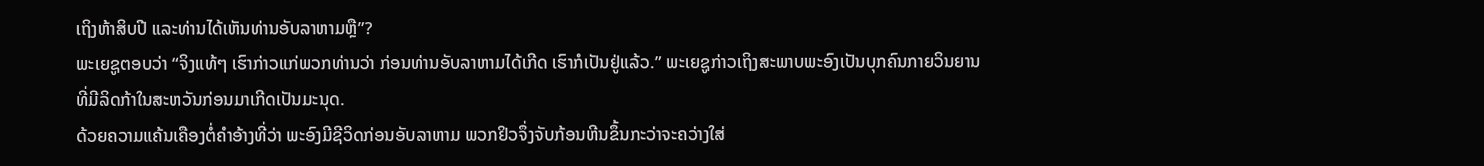ເຖິງຫ້າສິບປີ ແລະທ່ານໄດ້ເຫັນທ່ານອັບລາຫາມຫຼື”?
ພະເຍຊູຕອບວ່າ “ຈິງແທ້ໆ ເຮົາກ່າວແກ່ພວກທ່ານວ່າ ກ່ອນທ່ານອັບລາຫາມໄດ້ເກີດ ເຮົາກໍເປັນຢູ່ແລ້ວ.” ພະເຍຊູກ່າວເຖິງສະພາບພະອົງເປັນບຸກຄົນກາຍວິນຍານທີ່ມີລິດກ້າໃນສະຫວັນກ່ອນມາເກີດເປັນມະນຸດ.
ດ້ວຍຄວາມແຄ້ນເຄືອງຕໍ່ຄຳອ້າງທີ່ວ່າ ພະອົງມີຊີວິດກ່ອນອັບລາຫາມ ພວກຢິວຈຶ່ງຈັບກ້ອນຫີນຂຶ້ນກະວ່າຈະຄວ່າງໃສ່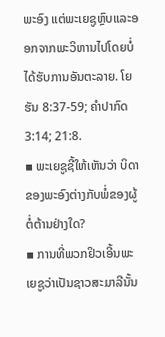ພະອົງ ແຕ່ພະເຍຊູຫຼົບແລະອອກຈາກພະວິຫານໄປໂດຍບໍ່ໄດ້ຮັບການອັນຕະລາຍ. ໂຍຮັນ 8:37-59; ຄຳປາກົດ 3:14; 21:8.
▪ ພະເຍຊູຊີ້ໃຫ້ເຫັນວ່າ ບິດາຂອງພະອົງຕ່າງກັບພໍ່ຂອງຜູ້ຕໍ່ຕ້ານຢ່າງໃດ?
▪ ການທີ່ພວກຢິວເອີ້ນພະເຍຊູວ່າເປັນຊາວສະມາລີນັ້ນ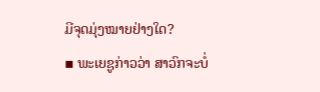ມີຈຸດມຸ່ງໝາຍຢ່າງໃດ?
▪ ພະເຍຊູກ່າວວ່າ ສາວົກຈະບໍ່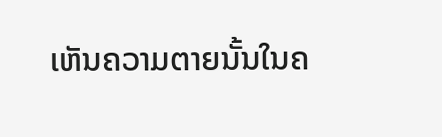ເຫັນຄວາມຕາຍນັ້ນໃນຄ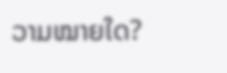ວາມໝາຍໃດ?